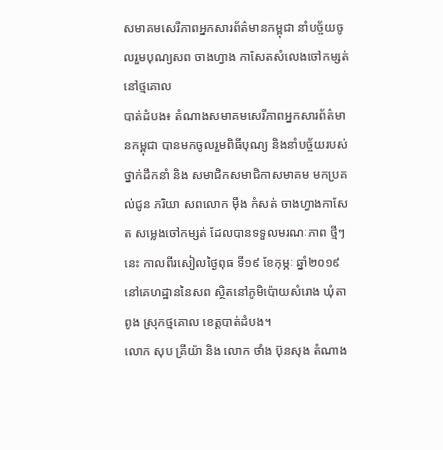សមាគមសេរីភាពអ្នកសារព័ត៌មានកម្ពុជា នាំបច្ច័យចូលរួមបុណ្យសព ចាងហ្វាង កាសែតសំលេងចៅកម្សត់ នៅថ្មគោល
បាត់ដំបង៖ តំណាងសមាគមសេរីភាពអ្នកសារព័ត៌មានកម្ពុជា បានមកចូលរួមពិធីបុណ្យ និងនាំបច្ច័យរបស់ថ្នាក់ដឹកនាំ និង សមាជិកសមាជិកាសមាគម មកប្រគល់ជូន ភរិយា សពលោក មុឹង កំសត់ ចាងហ្វាងកាសែត សម្លេងចៅកម្សត់ ដែលបានទទួលមរណៈភាព ថ្មីៗនេះ កាលពីរសៀលថ្ងៃពុធ ទី១៩ ខែកុម្ភៈ ឆ្នាំ២០១៩ នៅគេហដ្ឋាននៃសព ស្ថិតនៅភូមិប៉ោយសំរោង ឃុំតាពូង ស្រុកថ្មគោល ខេត្តបាត់ដំបង។
លោក សុប គ្រីយ៉ា និង លោក ថាំង ប៊ុនសុង តំណាង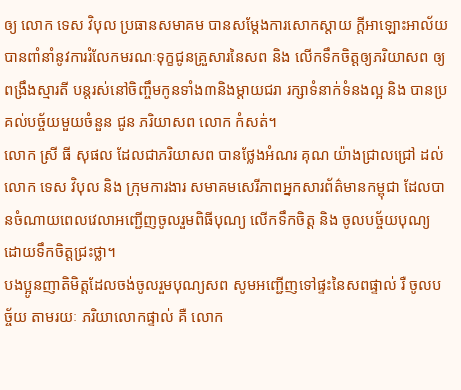ឲ្យ លោក ទេស វិបុល ប្រធានសមាគម បានសម្តែងការសោកស្តាយ ក្តីអាឡោះអាល័យ បានពាំនាំនូវការរំលែកមរណៈទុក្ខជូនគ្រួសារនៃសព និង លើកទឹកចិត្តឲ្យភរិយាសព ឲ្យពង្រឹងស្មារតី បន្តរស់នៅចិញ្ចឹមកូនទាំង៣និងម្តាយជរា រក្សាទំនាក់ទំនងល្អ និង បានប្រគល់បច្ច័យមួយចំនួន ជូន ភរិយាសព លោក កំសត់។
លោក ស្រី ធី សុផល ដែលជាភរិយាសព បានថ្លែងអំណរ គុណ យ៉ាងជ្រាលជ្រៅ ដល់ លោក ទេស វិបុល និង ក្រុមការងារ សមាគមសេរីភាពអ្នកសារព័ត៌មានកម្ពុជា ដែលបានចំណាយពេលវេលាអញ្ជើញចូលរួមពិធីបុណ្យ លើកទឹកចិត្ត និង ចូលបច្ច័យបុណ្យ ដោយទឹកចិត្តជ្រះថ្លា។
បងប្អូនញាតិមិត្តដែលចង់ចូលរួមបុណ្យសព សូមអញ្ជើញទៅផ្ទះនៃសពផ្ទាល់ រឺ ចូលបច្ច័យ តាមរយៈ ភរិយាលោកផ្ទាល់ គឺ លោក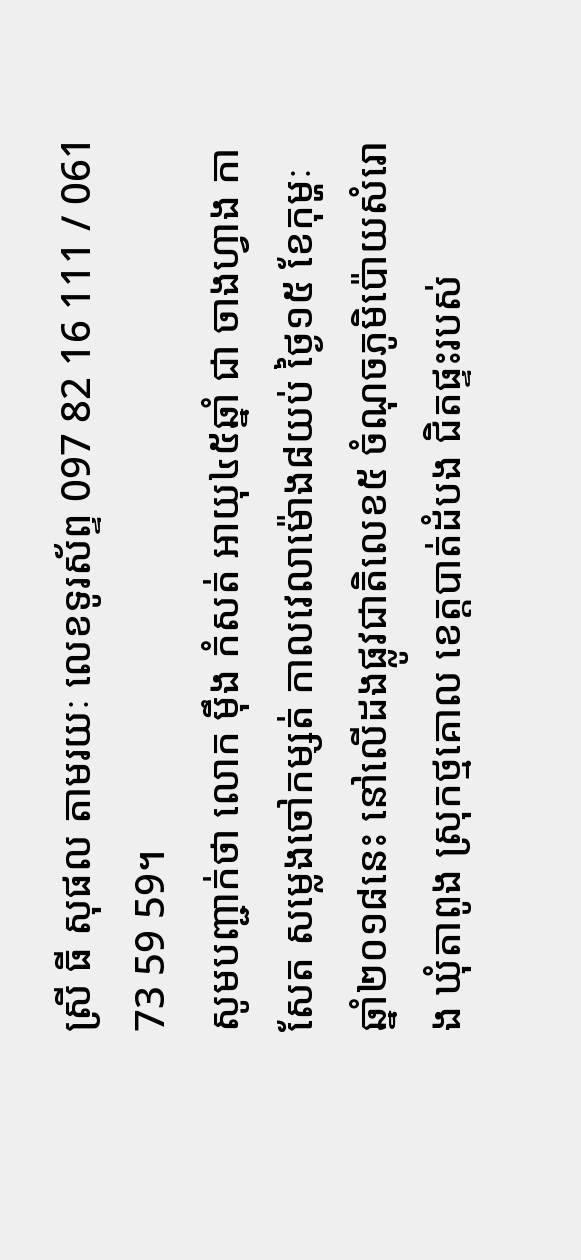ស្រី ធី សុផល តាមរយៈ លេខទូរស័ព្ទ 097 82 16 111 / 061 73 59 59។
សូមបញ្ជាក់ថា លោក មុឹង កំសត់ អាយុ៤៥ឆ្នាំ ជា ចាងហ្វាង កាសែត សម្លេងចៅកម្សត់ កាលវេលាម៉ោង៨យប់ ថ្ងៃ១៥ ខែកុម្ហៈ ឆ្នាំ២០១៨នេះ នៅលើដងផ្លូវជាតិលេខ៥ ចំណុចភូមិប៉ោយសំរោង ឃុំតាពូង ស្រុកថ្មគោល ខេត្តបាត់ដំបង ជិតផ្ទះរបស់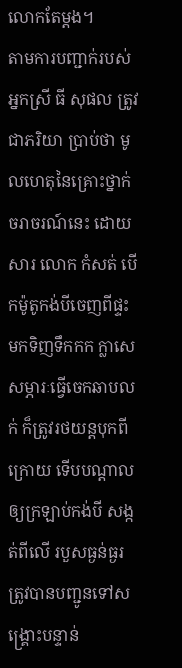លោកតែម្តង។
តាមការបញ្ជាក់របស់ អ្នកស្រី ធី សុផល ត្រូវជាភរិយា ប្រាប់ថា មូលហេតុនៃគ្រោះថ្នាក់ចរាចរណ៍នេះ ដោយសារ លោក កំសត់ បើកម៉ូតូកង់បីចេញពីផ្ទះមកទិញទឹកកក ក្លាសេសម្ភារៈធ្វើចេកឆាបលក់ ក៏ត្រូវរថយន្តបុកពីក្រោយ ទើបបណ្តាលឲ្យក្រឡាប់កង់បី សង្កត់ពីលើ របួសធ្ងន់ធ្ងរ ត្រូវបានបញ្ជូនទៅសង្គ្រោះបន្ទាន់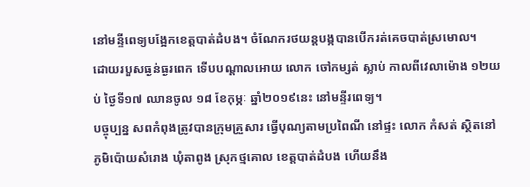នៅមន្ទីពេទ្យបង្អែកខេត្តបាត់ដំបង។ ចំណែករថយន្តបង្កបានបើករត់គេចបាត់ស្រមោល។
ដោយរបួសធ្ងន់ធ្ងរពេក ទើបបណ្តាលអោយ លោក ចៅកម្សត់ ស្លាប់ កាលពីវេលាម៉ោង ១២យប់ ថ្ងៃទី១៧ ឈានចូល ១៨ ខែកុម្ភៈ ឆ្នាំ២០១៩នេះ នៅមន្ទីរពេទ្យ។
បច្ចុប្បន្ន សពកំពុងត្រូវបានក្រុមគ្រួសារ ធ្វើបុណ្យតាមប្រពៃណី នៅផ្ទះ លោក កំសត់ ស្ថិតនៅ ភូមិប៉ោយសំរោង ឃុំតាពូង ស្រុកថ្មគោល ខេត្តបាត់ដំបង ហើយនឹង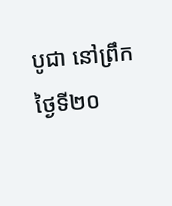បូជា នៅព្រឹកថ្ងៃទី២០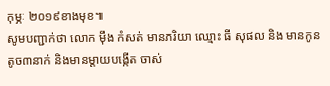កុម្ភៈ ២០១៩ខាងមុខ៕
សូមបញ្ជាក់ថា លោក ម៉ឹង កំសត់ មានភរិយា ឈ្មោះ ធី សុផល និង មានកូនតូច៣នាក់ និងមានម្តាយបង្កើត ចាស់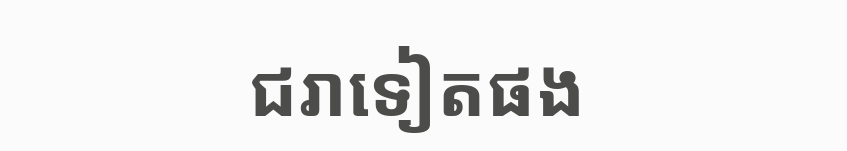ជរាទៀតផង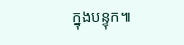ក្នុងបន្ទុក៕